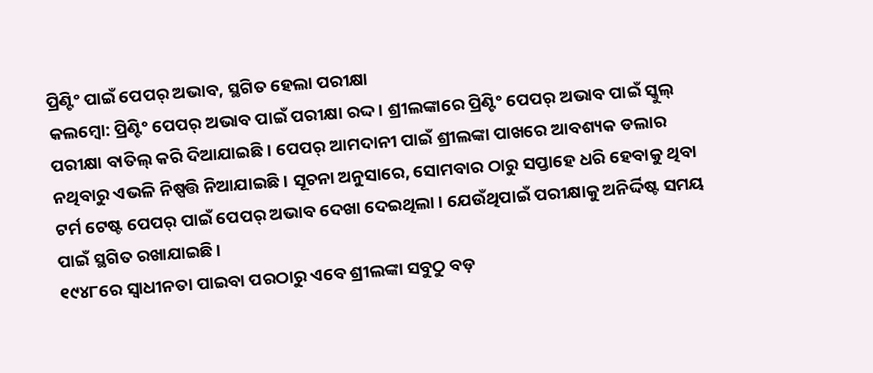ପ୍ରିଣ୍ଟିଂ ପାଇଁ ପେପର୍ ଅଭାବ, ସ୍ଥଗିତ ହେଲା ପରୀକ୍ଷା
କଲମ୍ବୋ: ପ୍ରିଣ୍ଟିଂ ପେପର୍ ଅଭାବ ପାଇଁ ପରୀକ୍ଷା ରଦ୍ଦ । ଶ୍ରୀଲଙ୍କାରେ ପ୍ରିଣ୍ଟିଂ ପେପର୍ ଅଭାବ ପାଇଁ ସ୍କୁଲ୍ ପରୀକ୍ଷା ବାତିଲ୍ କରି ଦିଆଯାଇଛି । ପେପର୍ ଆମଦାନୀ ପାଇଁ ଶ୍ରୀଲଙ୍କା ପାଖରେ ଆବଶ୍ୟକ ଡଲାର ନଥିବାରୁ ଏଭଳି ନିଷ୍ପତ୍ତି ନିଆଯାଇଛି । ସୂଚନା ଅନୁସାରେ, ସୋମବାର ଠାରୁ ସପ୍ତାହେ ଧରି ହେବାକୁ ଥିବା ଟର୍ମ ଟେଷ୍ଟ ପେପର୍ ପାଇଁ ପେପର୍ ଅଭାବ ଦେଖା ଦେଇଥିଲା । ଯେଉଁଥିପାଇଁ ପରୀକ୍ଷାକୁ ଅନିର୍ଦ୍ଦିଷ୍ଟ ସମୟ ପାଇଁ ସ୍ଥଗିତ ରଖାଯାଇଛି ।
୧୯୪୮ରେ ସ୍ୱାଧୀନତା ପାଇବା ପରଠାରୁ ଏବେ ଶ୍ରୀଲଙ୍କା ସବୁଠୁ ବଡ଼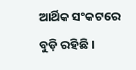ଆର୍ଥିକ ସଂକଟରେ ବୁଡ଼ି ରହିଛି ।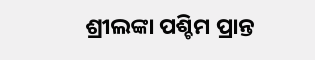ଶ୍ରୀଲଙ୍କା ପଶ୍ଚିମ ପ୍ରାନ୍ତ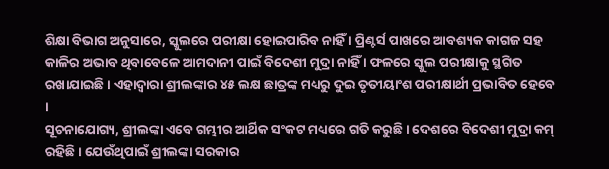ଶିକ୍ଷା ବିଭାଗ ଅନୁସାରେ, ସ୍କୁଲରେ ପରୀକ୍ଷା ହୋଇପାରିବ ନାହିଁ । ପ୍ରିଣ୍ଟର୍ସ ପାଖରେ ଆବଶ୍ୟକ କାଗଜ ସହ କାଳିର ଅଭାବ ଥିବାବେଳେ ଆମଦାନୀ ପାଇଁ ବିଦେଶୀ ମୁଦ୍ରା ନାହିଁ । ଫଳରେ ସ୍କୁଲ ପରୀକ୍ଷାକୁ ସ୍ଥଗିତ ରଖାଯାଇଛି । ଏହାଦ୍ୱାରା ଶ୍ରୀଲଙ୍କାର ୪୫ ଲକ୍ଷ ଛାତ୍ରଙ୍କ ମଧ୍ୟରୁ ଦୁଇ ତୃତୀୟାଂଶ ପରୀକ୍ଷାର୍ଥୀ ପ୍ରଭାବିତ ହେବେ ।
ସୂଚନାଯୋଗ୍ୟ, ଶ୍ରୀଲଙ୍କା ଏବେ ଗମ୍ଭୀର ଆର୍ଥିକ ସଂକଟ ମଧ୍ୟରେ ଗତି କରୁଛି । ଦେଶରେ ବିଦେଶୀ ମୁଦ୍ରା କମ୍ ରହିଛି । ଯେଉଁଥିପାଇଁ ଶ୍ରୀଲଙ୍କା ସରକାର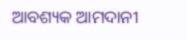ଆବଶ୍ୟକ ଆମଦାନୀ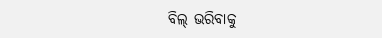ବିଲ୍ ଭରିବାକୁ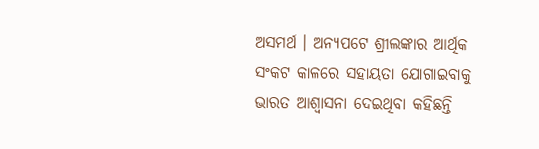ଅସମର୍ଥ । ଅନ୍ୟପଟେ ଶ୍ରୀଲଙ୍କାର ଆର୍ଥିକ ସଂକଟ କାଳରେ ସହାୟତା ଯୋଗାଇବାକୁ ଭାରତ ଆଶ୍ୱାସନା ଦେଇଥିବା କହିଛନ୍ତି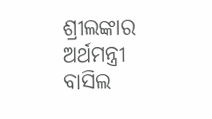ଶ୍ରୀଲଙ୍କାର ଅର୍ଥମନ୍ତ୍ରୀ ବାସିଲ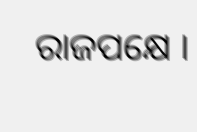ରାଜପକ୍ଷେ ।